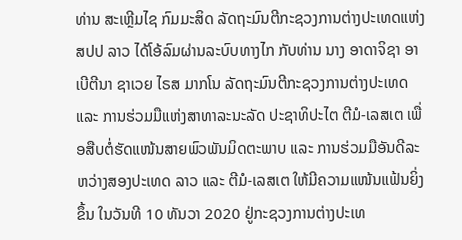ທ່ານ ສະເຫຼີມໄຊ ກົມມະສິດ ລັດຖະມົນຕີກະຊວງການຕ່າງປະເທດແຫ່ງ ສປປ ລາວ ໄດ້ໂອ້ລົມຜ່ານລະບົບທາງໄກ ກັບທ່ານ ນາງ ອາດາຈິຊາ ອາເບີຕີນາ ຊາເວຍ ໄຣສ ມາກໂນ ລັດຖະມົນຕີກະຊວງການຕ່າງປະເທດ ແລະ ການຮ່ວມມືແຫ່ງສາທາລະນະລັດ ປະຊາທິປະໄຕ ຕີມໍ-ເລສເຕ ເພື່ອສືບຕໍ່ຮັດແໜ້ນສາຍພົວພັນມິດຕະພາບ ແລະ ການຮ່ວມມືອັນດີລະຫວ່າງສອງປະເທດ ລາວ ແລະ ຕີມໍ-ເລສເຕ ໃຫ້ມີຄວາມແໜ້ນແຟ້ນຍິ່ງຂຶ້ນ ໃນວັນທີ 10 ທັນວາ 2020 ຢູ່ກະຊວງການຕ່າງປະເທ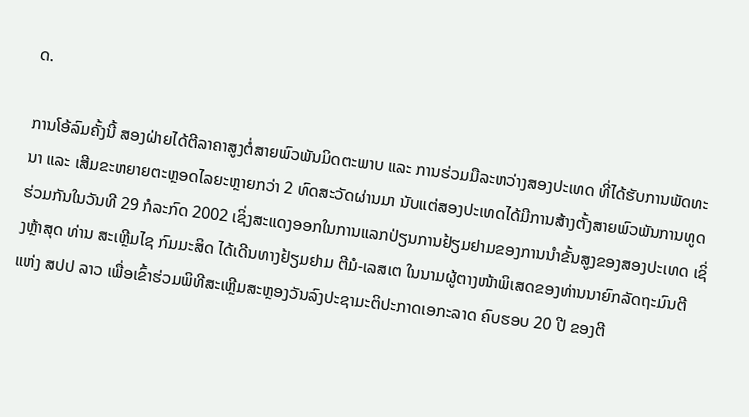ດ.

ການໂອ້ລົມຄັ້ງນີ້ ສອງຝ່າຍໄດ້ຕີລາຄາສູງຕໍ່ສາຍພົວພັນມິດຕະພາບ ແລະ ການຮ່ວມມືລະຫວ່າງສອງປະເທດ ທີ່ໄດ້ຮັບການພັດທະນາ ແລະ ເສີມຂະຫຍາຍຕະຫຼອດໄລຍະຫຼາຍກວ່າ 2 ທົດສະວັດຜ່ານມາ ນັບແຕ່ສອງປະເທດໄດ້ມີການສ້າງຕັ້ງສາຍພົວພັນການທູດຮ່ວມກັນໃນວັນທີ 29 ກໍລະກົດ 2002 ເຊິ່ງສະແດງອອກໃນການແລກປ່ຽນການຢ້ຽມຢາມຂອງການນຳຂັ້ນສູງຂອງສອງປະເທດ ເຊິ່ງຫຼ້າສຸດ ທ່ານ ສະເຫຼີມໄຊ ກົມມະສິດ ໄດ້ເດີນທາງຢ້ຽມຢາມ ຕີມໍ-ເລສເຕ ໃນນາມຜູ້ຕາງໜ້າພິເສດຂອງທ່ານນາຍົກລັດຖະມົນຕີ ແຫ່ງ ສປປ ລາວ ເພື່ອເຂົ້າຮ່ວມພິທີສະເຫຼີມສະຫຼອງວັນລົງປະຊາມະຕິປະກາດເອກະລາດ ຄົບຮອບ 20 ປີ ຂອງຕີ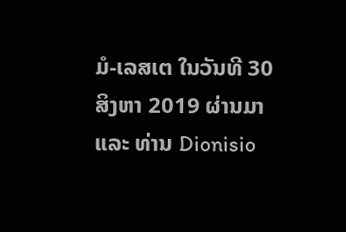ມໍ-ເລສເຕ ໃນວັນທີ 30 ສິງຫາ 2019 ຜ່ານມາ ແລະ ທ່ານ Dionisio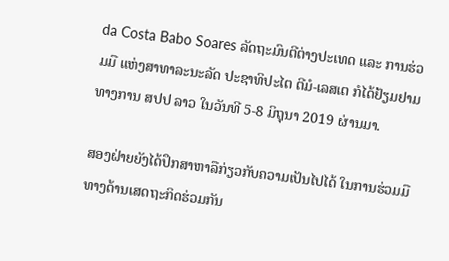da Costa Babo Soares ລັດຖະມົນຕີຕ່າງປະເທດ ແລະ ການຮ່ວມມື ແຫ່ງສາທາລະນະລັດ ປະຊາທິປະໄຕ ຕີມໍ-ເລສເຕ ກໍໄດ້ຢ້ຽມຢາມທາງການ ສປປ ລາວ ໃນວັນທີ 5-8 ມິຖຸນາ 2019 ຜ່ານມາ.

ສອງຝ່າຍຍັງໄດ້ປຶກສາຫາລືກ່ຽວກັບຄວາມເປັນໄປໄດ້ ໃນການຮ່ວມມືທາງດ້ານເສດຖະກິດຮ່ວມກັນ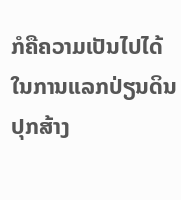ກໍຄືຄວາມເປັນໄປໄດ້ໃນການແລກປ່ຽນດິນປຸກສ້າງ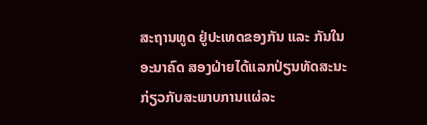ສະຖານທູດ ຢູ່ປະເທດຂອງກັນ ແລະ ກັນໃນອະນາຄົດ ສອງຝ່າຍໄດ້ແລກປ່ຽນທັດສະນະກ່ຽວກັບສະພາບການແຜ່ລະ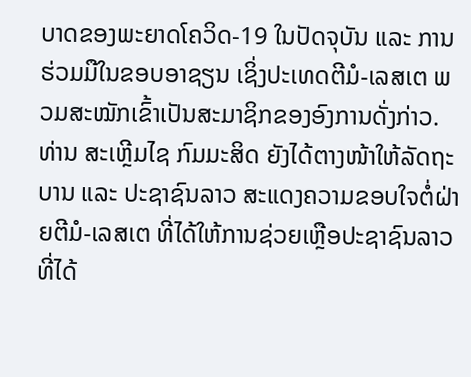ບາດຂອງພະຍາດໂຄວິດ-19 ໃນປັດຈຸບັນ ແລະ ການຮ່ວມມືໃນຂອບອາຊຽນ ເຊິ່ງປະເທດຕີມໍ-ເລສເຕ ພວມສະໝັກເຂົ້າເປັນສະມາຊິກຂອງອົງການດັ່ງກ່າວ.
ທ່ານ ສະເຫຼີມໄຊ ກົມມະສິດ ຍັງໄດ້ຕາງໜ້າໃຫ້ລັດຖະບານ ແລະ ປະຊາຊົນລາວ ສະແດງຄວາມຂອບໃຈຕໍ່ຝ່າຍຕີມໍ-ເລສເຕ ທີ່ໄດ້ໃຫ້ການຊ່ວຍເຫຼືອປະຊາຊົນລາວ ທີ່ໄດ້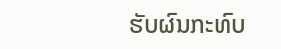ຮັບຜົນກະທົບ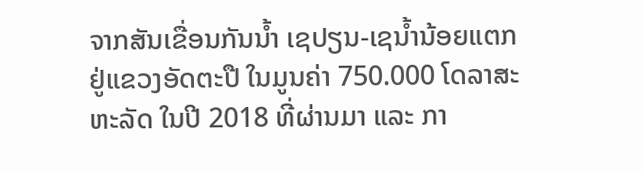ຈາກສັນເຂື່ອນກັນນ້ຳ ເຊປຽນ-ເຊນ້ຳນ້ອຍແຕກ ຢູ່ແຂວງອັດຕະປື ໃນມູນຄ່າ 750.000 ໂດລາສະຫະລັດ ໃນປີ 2018 ທີ່ຜ່ານມາ ແລະ ກາ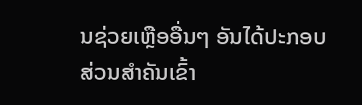ນຊ່ວຍເຫຼືອອື່ນໆ ອັນໄດ້ປະກອບສ່ວນສຳຄັນເຂົ້າ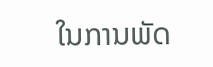ໃນການພັດ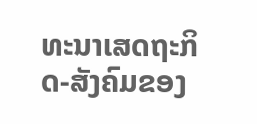ທະນາເສດຖະກິດ-ສັງຄົມຂອງ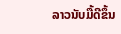ລາວນັບມື້ດີຂຶ້ນ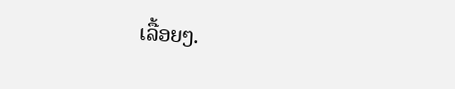ເລື້ອຍໆ.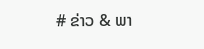# ຂ່າວ & ພາ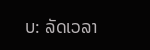ບ: ລັດເວລາ